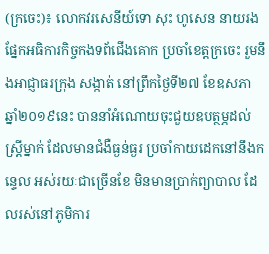(ក្រចេះ)៖ លោកវរសេនីយ៍ទោ សុះ ហូសេន នាយរងផ្នែកអធិការកិច្ចកងទព័ជើងគោក ប្រចាំខេត្តក្រចេះ រួមនឹងអាជ្ញាធរក្រុង សង្កាត់ នៅព្រឹកថ្ងៃទី២៧ ខែឧសភា ឆ្នាំ២០១៩នេះ បាននាំអំណោយចុះជួយឧបត្ថម្ភដល់ស្ត្រីម្នាក់ ដែលមានជំងឺធ្ងន់ធ្ងរ ប្រចាំកាយដេកនៅនឹងកន្ទេល អស់រយៈជាច្រើនខែ មិនមានប្រាក់ព្យាបាល ដែលរស់នៅភូមិការ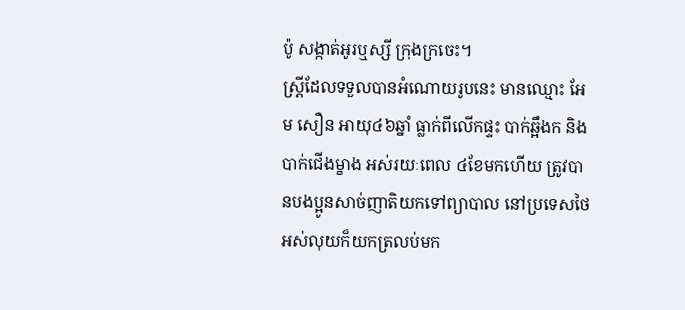ប៉ូ សង្កាត់អូរឬស្សី ក្រុងក្រចេះ។
ស្ត្រីដែលទទួលបានអំណោយរូបនេះ មានឈ្មោះ អែម សឿន អាយុ៤៦ឆ្នាំ ធ្លាក់ពីលើកផ្ទះ បាក់ឆ្អឹងក និងបាក់ជើងម្ខាង អស់រយៈពេល ៤ខែមកហើយ ត្រូវបានបងប្អូនសាច់ញាតិយកទៅព្យាបាល នៅប្រទេសថៃ អស់លុយក៏យកត្រលប់មក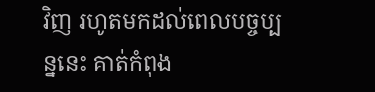វិញ រហូតមកដល់ពេលបច្ចប្បន្ននេះ គាត់កំពុង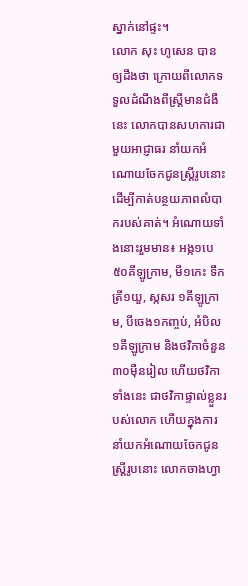ស្នាក់នៅផ្ទះ។
លោក សុះ ហូសេន បានឲ្យដឹងថា ក្រោយពីលោកទទួលដំណឹងពីស្រ្តីមានជំងឺនេះ លោកបានសហការជាមួយអាជ្ញាធរ នាំយកអំណោយចែកជូនស្រ្តីរូបនោះ ដើម្បីកាត់បន្ថយភាពលំបាករបស់គាត់។ អំណោយទាំងនោះរួមមាន៖ អង្ក១បេ ៥០គីឡូក្រាម, មី១កេះ ទឹកត្រី១យួ, ស្កសរ ១គីឡូក្រាម, បីចេង១កញ្ចប់, អំបិល ១គីឡូក្រាម និងថវិកាចំនួន ៣០ម៉ឺនរៀល ហើយថវិកាទាំងនេះ ជាថវិកាផ្ទាល់ខ្លួនរបស់លោក ហើយក្នុងការនាំយកអំណោយចែកជូនស្ត្រីរូបនោះ លោកចាងហ្វា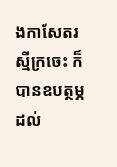ងកាសែតរស្មីក្រចេះ ក៏បានឧបត្ថម្ភដល់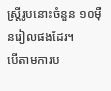ស្រ្តីរូបនោះចំនួន ១០ម៉ឺនរៀលផងដែរ។
បើតាមការប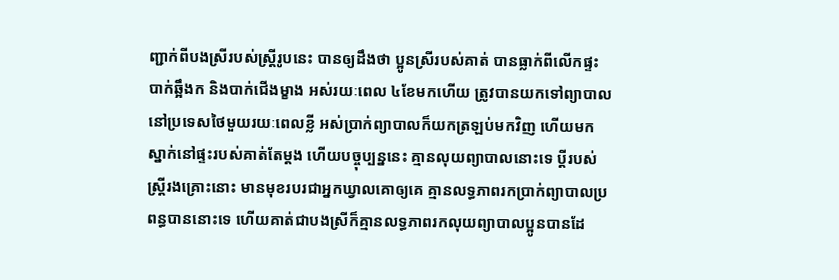ញ្ជាក់ពីបងស្រីរបស់ស្រ្តីរូបនេះ បានឲ្យដឹងថា ប្អូនស្រីរបស់គាត់ បានធ្លាក់ពីលើកផ្ទះ បាក់ឆ្អឹងក និងបាក់ជើងម្ខាង អស់រយៈពេល ៤ខែមកហើយ ត្រូវបានយកទៅព្យាបាល នៅប្រទេសថៃមួយរយៈពេលខ្លី អស់ប្រាក់ព្យាបាលក៏យកត្រឡប់មកវិញ ហើយមកស្នាក់នៅផ្ទះរបស់គាត់តែម្ដង ហើយបច្ចុប្បន្ននេះ គ្មានលុយព្យាបាលនោះទេ ប្ដីរបស់ស្ត្រីរងគ្រោះនោះ មានមុខរបរជាអ្នកឃ្វាលគោឲ្យគេ គ្មានលទ្ធភាពរកប្រាក់ព្យាបាលប្រពន្ធបាននោះទេ ហើយគាត់ជាបងស្រីក៏គ្មានលទ្ធភាពរកលុយព្យាបាលប្អូនបានដែ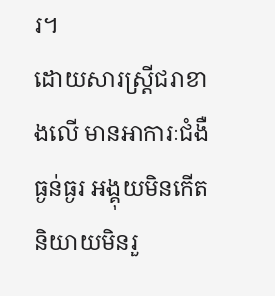រ។
ដោយសារស្ត្រីជរាខាងលើ មានអាការៈជំងឺធ្ងន់ធ្ងរ អង្គុយមិនកើត និយាយមិនរួ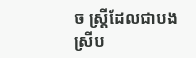ច ស្ត្រីដែលជាបងស្រីប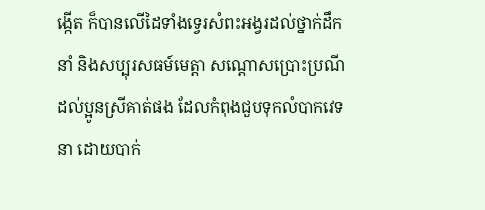ង្កើត ក៏បានលើដៃទាំងទ្វេរសំពះអង្វរដល់ថ្នាក់ដឹកនាំ និងសប្បុរសធម៍មេត្តា សណ្តោសប្រោះប្រណីដល់ប្អូនស្រីគាត់ផង ដែលកំពុងជួបទុកលំបាកវេទនា ដោយបាក់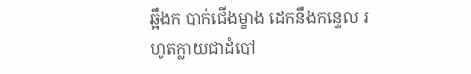ឆ្អឹងក បាក់ជើងម្ខាង ដេកនឹងកន្ទេល រហូតក្លាយជាដំបៅ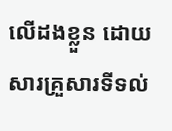លើដងខ្លួន ដោយសារគ្រួសារទីទល់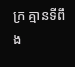ក្រ គ្មានទីពឹង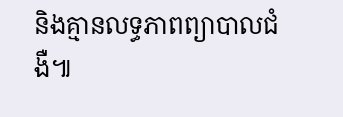និងគ្មានលទ្ធភាពព្យាបាលជំងឺ៕